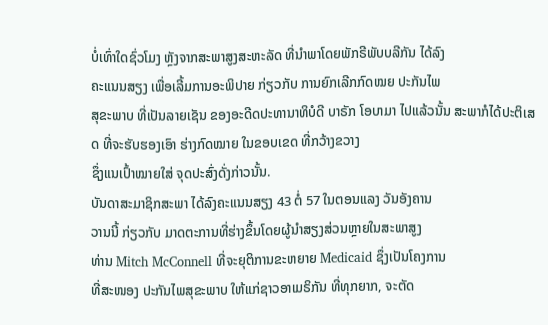ບໍ່ເທົ່າໃດຊົ່ວໂມງ ຫຼັງຈາກສະພາສູງສະຫະລັດ ທີ່ນຳພາໂດຍພັກຣີພັບບລີກັນ ໄດ້ລົງ
ຄະແນນສຽງ ເພື່ອເລີ້ມການອະພິປາຍ ກ່ຽວກັບ ການຍົກເລີກກົດໝຍ ປະກັນໄພ
ສຸຂະພາບ ທີ່ເປັນລາຍເຊັນ ຂອງອະດີດປະທານາທິບໍດີ ບາຣັກ ໂອບາມາ ໄປແລ້ວນັ້ນ ສະພາກໍໄດ້ປະຕິເສດ ທີ່ຈະຮັບຮອງເອົາ ຮ່າງກົດໝາຍ ໃນຂອບເຂດ ທີ່ກວ້າງຂວາງ
ຊຶ່ງແນເປົ້າໝາຍໃສ່ ຈຸດປະສົ່ງດັ່ງກ່າວນັ້ນ.
ບັນດາສະມາຊິກສະພາ ໄດ້ລົງຄະແນນສຽງ 43 ຕໍ່ 57 ໃນຕອນແລງ ວັນອັງຄານ
ວານນີ້ ກ່ຽວກັບ ມາດຕະການທີ່ຮ່າງຂຶ້ນໂດຍຜູ້ນຳສຽງສ່ວນຫຼາຍໃນສະພາສູງ
ທ່ານ Mitch McConnell ທີ່ຈະຍຸຕິການຂະຫຍາຍ Medicaid ຊຶ່ງເປັນໂຄງການ
ທີ່ສະໜອງ ປະກັນໄພສຸຂະພາບ ໃຫ້ແກ່ຊາວອາເມຣິກັນ ທີ່ທຸກຍາກ, ຈະຕັດ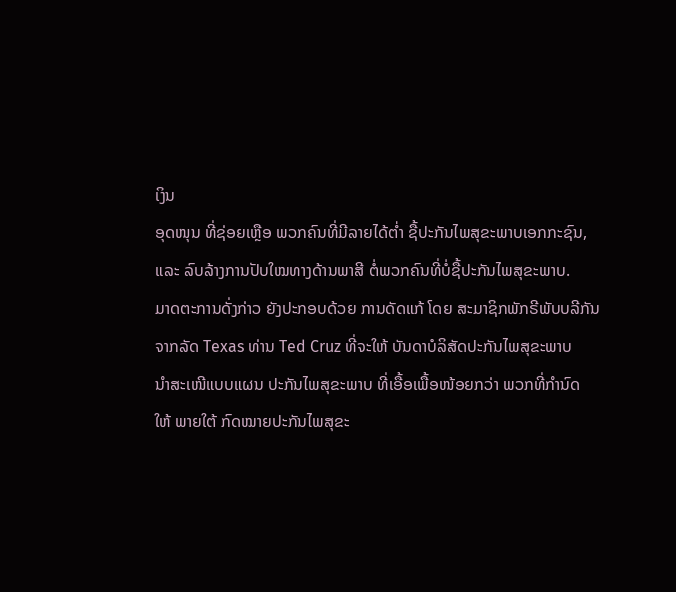ເງິນ
ອຸດໜຸນ ທີ່ຊ່ອຍເຫຼືອ ພວກຄົນທີ່ມີລາຍໄດ້ຕ່ຳ ຊື້ປະກັນໄພສຸຂະພາບເອກກະຊົນ,
ແລະ ລົບລ້າງການປັບໃໝທາງດ້ານພາສີ ຕໍ່ພວກຄົນທີ່ບໍ່ຊື້ປະກັນໄພສຸຂະພາບ.
ມາດຕະການດັ່ງກ່າວ ຍັງປະກອບດ້ວຍ ການດັດແກ້ ໂດຍ ສະມາຊິກພັກຣີພັບບລີກັນ
ຈາກລັດ Texas ທ່ານ Ted Cruz ທີ່ຈະໃຫ້ ບັນດາບໍລິສັດປະກັນໄພສຸຂະພາບ
ນຳສະເໜີແບບແຜນ ປະກັນໄພສຸຂະພາບ ທີ່ເອື້ອເພື້ອໜ້ອຍກວ່າ ພວກທີ່ກຳນົດ
ໃຫ້ ພາຍໃຕ້ ກົດໝາຍປະກັນໄພສຸຂະ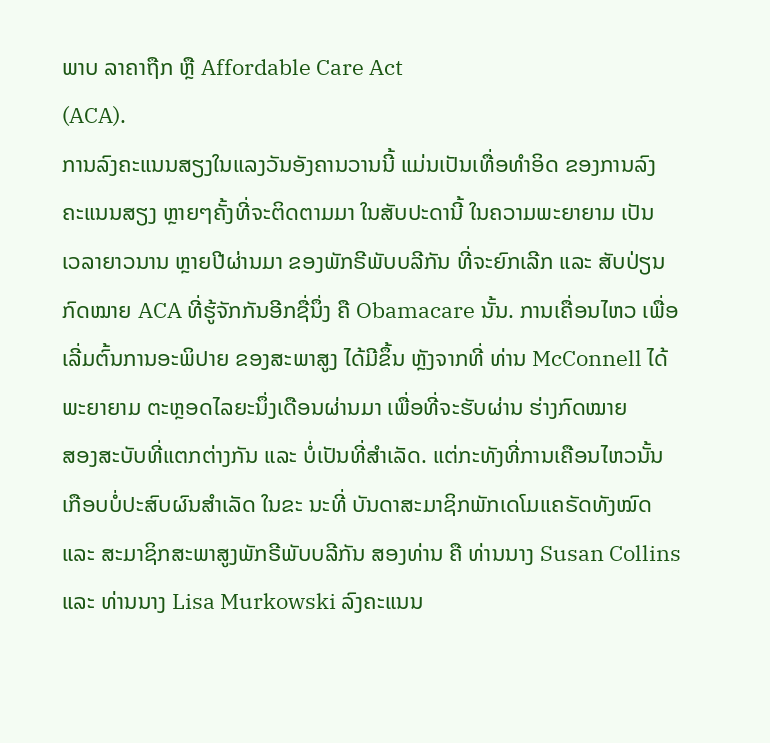ພາບ ລາຄາຖືກ ຫຼື Affordable Care Act
(ACA).
ການລົງຄະແນນສຽງໃນແລງວັນອັງຄານວານນີ້ ແມ່ນເປັນເທື່ອທຳອິດ ຂອງການລົງ
ຄະແນນສຽງ ຫຼາຍໆຄັ້ງທີ່ຈະຕິດຕາມມາ ໃນສັບປະດານີ້ ໃນຄວາມພະຍາຍາມ ເປັນ
ເວລາຍາວນານ ຫຼາຍປີຜ່ານມາ ຂອງພັກຣີພັບບລີກັນ ທີ່ຈະຍົກເລີກ ແລະ ສັບປ່ຽນ
ກົດໝາຍ ACA ທີ່ຮູ້ຈັກກັນອີກຊື່ນຶ່ງ ຄື Obamacare ນັ້ນ. ການເຄື່ອນໄຫວ ເພື່ອ
ເລີ່ມຕົ້ນການອະພິປາຍ ຂອງສະພາສູງ ໄດ້ມີຂຶ້ນ ຫຼັງຈາກທີ່ ທ່ານ McConnell ໄດ້
ພະຍາຍາມ ຕະຫຼອດໄລຍະນຶ່ງເດືອນຜ່ານມາ ເພື່ອທີ່ຈະຮັບຜ່ານ ຮ່າງກົດໝາຍ
ສອງສະບັບທີ່ແຕກຕ່າງກັນ ແລະ ບໍ່ເປັນທີ່ສຳເລັດ. ແຕ່ກະທັງທີ່ການເຄືອນໄຫວນັ້ນ
ເກືອບບໍ່ປະສົບຜົນສຳເລັດ ໃນຂະ ນະທີ່ ບັນດາສະມາຊິກພັກເດໂມແຄຣັດທັງໝົດ
ແລະ ສະມາຊິກສະພາສູງພັກຣີພັບບລີກັນ ສອງທ່ານ ຄື ທ່ານນາງ Susan Collins
ແລະ ທ່ານນາງ Lisa Murkowski ລົງຄະແນນ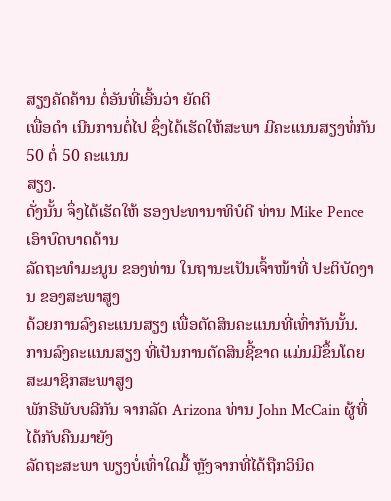ສຽງຄັດຄ້ານ ຕໍ່ອັນທີ່ເອີ້ນວ່າ ຍັດຕິ
ເພື່ອດຳ ເນີນການຕໍ່ໄປ ຊຶ່ງໄດ້ເຮັດໃຫ້ສະພາ ມີຄະແນນສຽງທໍ່ກັນ 50 ຕໍ່ 50 ຄະແນນ
ສຽງ.
ດັ່ງນັ້ນ ຈຶ່ງໄດ້ເຮັດໃຫ້ ຮອງປະທານາທິບໍດີ ທ່ານ Mike Pence ເອົາບົດບາດດ້ານ
ລັດຖະທຳມະນູນ ຂອງທ່ານ ໃນຖານະເປັນເຈົ້າໜ້າທີ່ ປະຕິບັດງານ ຂອງສະພາສູງ
ດ້ວຍການລົງຄະແນນສຽງ ເພື່ອຕັດສິນຄະແນນທີ່ເທົ່າກັນນັ້ນ.
ການລົງຄະແນນສຽງ ທີ່ເປັນການຕັດສິນຊີ້ຂາດ ແມ່ນມີຂຶ້ນໂດຍ ສະມາຊິກສະພາສູງ
ພັກຣີພັບບລີກັນ ຈາກລັດ Arizona ທ່ານ John McCain ຜູ້ທີ່ໄດ້ກັບຄືນມາຍັງ
ລັດຖະສະພາ ພຽງບໍ່ເທົ່າໃດມື້ ຫຼັງຈາກທີ່ໄດ້ຖືກວິນິດ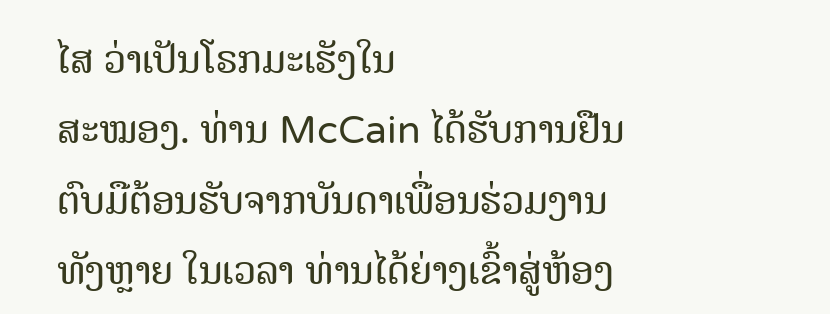ໄສ ວ່າເປັນໂຣກມະເຮັງໃນ
ສະໝອງ. ທ່ານ McCain ໄດ້ຮັບການຢືນຕົບມືຕ້ອນຮັບຈາກບັນດາເພື່ອນຮ່ວມງານ
ທັງຫຼາຍ ໃນເວລາ ທ່ານໄດ້ຍ່າງເຂົ້າສູ່ຫ້ອງ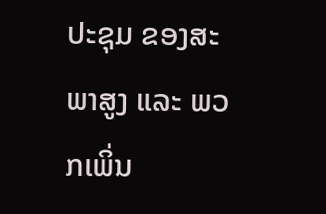ປະຊຸມ ຂອງສະພາສູງ ແລະ ພວກເພິ່ນ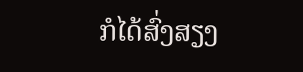ກໍໄດ້ສົ່ງສຽງ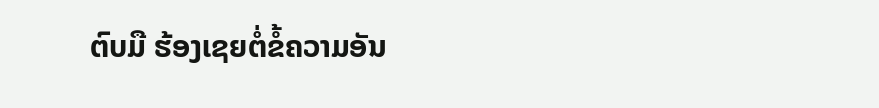ຕົບມື ຮ້ອງເຊຍຕໍ່ຂໍ້ຄວາມອັນ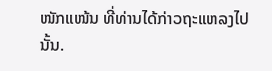ໜັກແໜ້ນ ທີ່ທ່ານໄດ້ກ່າວຖະແຫລງໄປນັ້ນ.